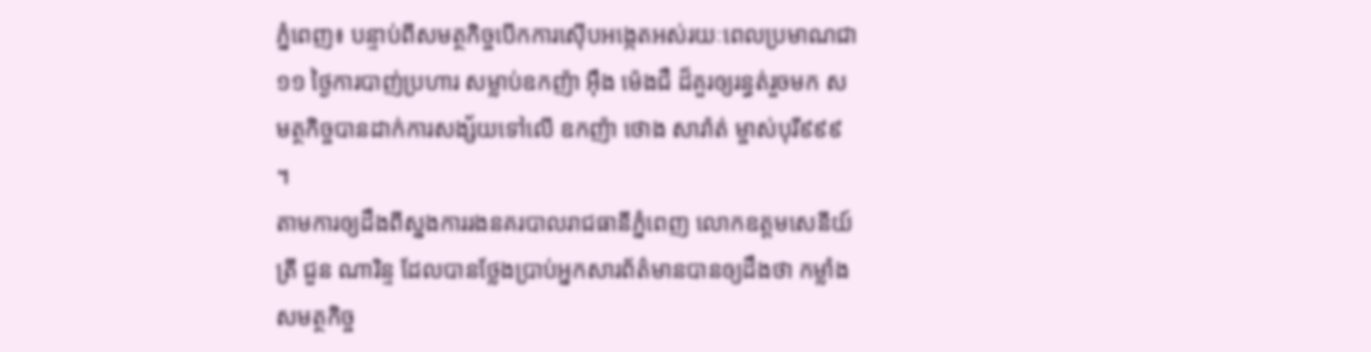ភ្នំពេញ៖ បន្ទាប់ពីសមត្ថកិច្ចបើកការស៊ើបអង្កេតអស់រយៈពេលប្រមាណជា ១១ ថ្ងៃការបាញ់ប្រហារ សម្លាប់ឧកញ៉ា អ៊ឹង ម៉េងជឺ ដ៏គួរឲ្យរន្ធត់រួចមក សមត្ថកិច្ចបានដាក់ការសង្ស័យទៅលើ ឧកញ៉ា ថោង សារ៉ាត់ ម្ចាស់បុរី៩៩៩ ។
តាមការឲ្យដឹងពីស្នងការរងនគរបាលរាជធានីភ្នំពេញ លោកឧត្តមសេនីយ៍ត្រី ជួន ណារិន្ទ ដែលបានថ្លែងប្រាប់អ្នកសារព័ត៌មានបានឲ្យដឹងថា កម្លាំងសមត្ថកិច្ច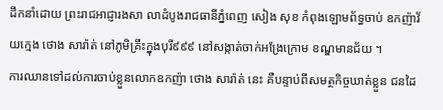ដឹកនាំដោយ ព្រះរាជអាជ្ញារងសា លាដំបូងរាជធានីភ្នំពេញ សៀង សុខ កំពុងឡោមព័ទ្ធចាប់ ឧកញ៉ាវ័យក្មេង ថោង សារ៉ាត់ នៅភូមិគ្រឹះក្នុងបុរី៩៩៩ នៅសង្កាត់ចាក់អង្រែក្រោម ខណ្ឌមានជ័យ ។
ការឈានទៅដល់ការចាប់ខ្លួនលោកឧកញ៉ា ថោង សារ៉ាត់ នេះ គឺបន្ទាប់ពីសមត្ថកិច្ចឃាត់ខ្លួន ជនដៃ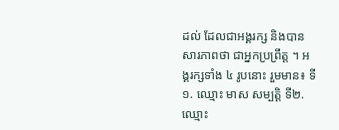ដល់ ដែលជាអង្គរក្ស និងបានសារភាពថា ជាអ្នកប្រព្រឹត្ត ។ អង្គរក្សទាំង ៤ រូបនោះ រួមមាន៖ ទី១. ឈ្មោះ មាស សម្បត្ដិ ទី២. ឈ្មោះ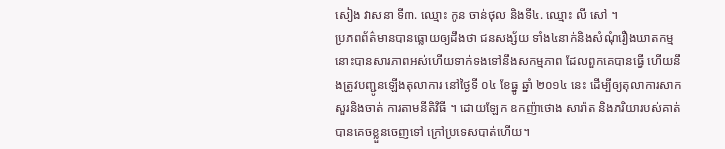សៀង វាសនា ទី៣. ឈ្មោះ កូន ចាន់ថុល និងទី៤. ឈ្មោះ លី សៅ ។
ប្រភពព័ត៌មានបានធ្លោយឲ្យដឹងថា ជនសង្ស័យ ទាំង៤នាក់និងសំណុំរឿងឃាតកម្មនោះបានសារភាពអស់ហើយទាក់ទងទៅនឹងសកម្មភាព ដែលពួកគេបានធ្វើ ហើយនឹងត្រូវបញ្ជូនឡើងតុលាការ នៅថ្ងៃទី ០៤ ខែធ្នូ ឆ្នាំ ២០១៤ នេះ ដើម្បីឲ្យតុលាការសាកសួរនិងចាត់ ការតាមនីតិវិធី ។ ដោយឡែក ឧកញ៉ាថោង សារ៉ាត និងភរិយារបស់គាត់បានគេចខ្លួនចេញទៅ ក្រៅប្រទេសបាត់ហើយ។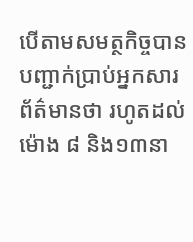បើតាមសមត្ថកិច្ចបានបញ្ជាក់ប្រាប់អ្នកសារព័ត៌មានថា រហូតដល់ម៉ោង ៨ និង១៣នា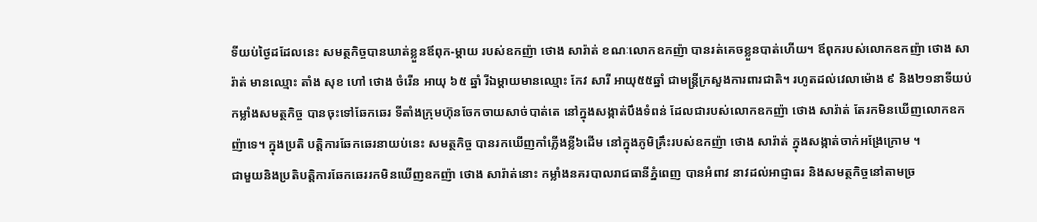ទីយប់ថ្ងៃដដែលនេះ សមត្ថកិច្ចបានឃាត់ខ្លួនឪពុក-ម្តាយ របស់ឧកញ៉ា ថោង សារ៉ាត់ ខណៈលោកឧកញ៉ា បានរត់គេចខ្លួនបាត់ហើយ។ ឪពុករបស់លោកឧកញ៉ា ថោង សារ៉ាត់ មានឈ្មោះ តាំង សុខ ហៅ ថោង ចំរើន អាយុ ៦៥ ឆ្នាំ រីឯម្តាយមានឈ្មោះ កែវ សារី អាយុ៥៥ឆ្នាំ ជាមន្ត្រីក្រសួងការពារជាតិ។ រហូតដល់វេលាម៉ោង ៩ និង២១នាទីយប់កម្លាំងសមត្ថកិច្ច បានចុះទៅឆែកឆេរ ទីតាំងក្រុមហ៊ុនចែកចាយសាច់បាត់តេ នៅក្នុងសង្កាត់បឹងទំពន់ ដែលជារបស់លោកឧកញ៉ា ថោង សារ៉ាត់ តែរកមិនឃើញលោកឧកញ៉ាទេ។ ក្នុងប្រតិ បត្តិការឆែកឆេរនាយប់នេះ សមត្ថកិច្ច បានរកឃើញកាំភ្លើងខ្លី៦ដើម នៅក្នុងភូមិគ្រឹះរបស់ឧកញ៉ា ថោង សារ៉ាត់ ក្នុងសង្កាត់ចាក់អង្រែក្រោម ។
ជាមួយនិងប្រតិបត្តិការឆែកឆេររកមិនឃើញឧកញ៉ា ថោង សារ៉ាត់នោះ កម្លាំងនគរបាលរាជធានីភ្នំពេញ បានអំពាវ នាវដល់អាជ្ញាធរ និងសមត្ថកិច្ចនៅតាមច្រ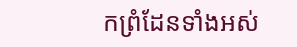កព្រំដែនទាំងអស់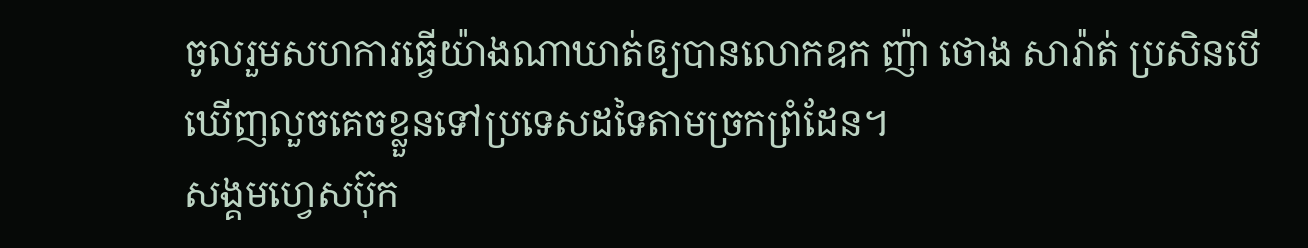ចូលរួមសហការធ្វើយ៉ាងណាឃាត់ឲ្យបានលោកឧក ញ៉ា ថោង សារ៉ាត់ ប្រសិនបើឃើញលួចគេចខ្លួនទៅប្រទេសដទៃតាមច្រកព្រំដែន។
សង្គមហ្វេសប៊ុក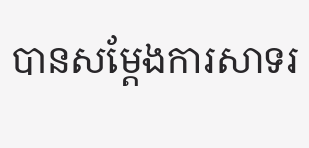បានសម្តែងការសាទរ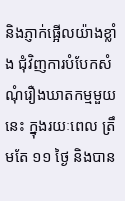និងភ្ញាក់ផ្អើលយ៉ាងខ្លាំង ជុំវិញការបំបែកសំណុំរឿងឃាតកម្មមួយនេះ ក្នុងរយៈពេល ត្រឹមតែ ១១ ថ្ងៃ និងបាន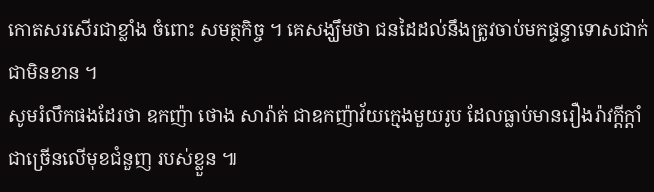កោតសរសើរជាខ្លាំង ចំពោះ សមត្ថកិច្ច ។ គេសង្ឃឹមថា ជនដៃដល់នឹងត្រូវចាប់មកផ្ទន្ទាទោសជាក់ជាមិនខាន ។
សូមរំលឹកផងដែរថា ឧកញ៉ា ថោង សារ៉ាត់ ជាឧកញ៉ាវ័យក្មេងមួយរូប ដែលធ្លាប់មានរឿងរ៉ាវក្តីក្តាំជាច្រើនលើមុខជំនួញ របស់ខ្លួន ៕